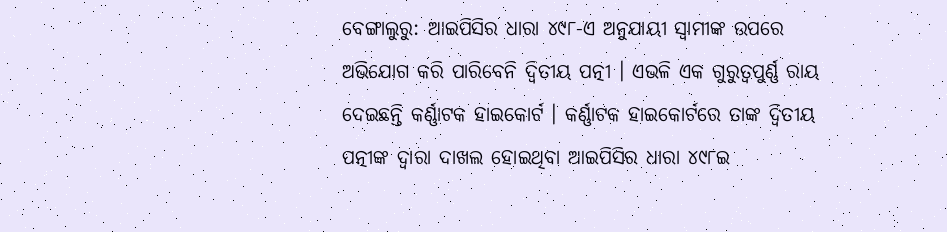ବେଙ୍ଗାଲୁରୁ: ଆଇପିସିର ଧାରା ୪୯୮-ଏ ଅନୁଯାୟୀ ସ୍ୱାମୀଙ୍କ ଉପରେ ଅଭିଯୋଗ କରି ପାରିବେନି ଦ୍ୱିତୀୟ ପତ୍ନୀ । ଏଭଳି ଏକ ଗୁରୁତ୍ୱପୁର୍ଣ୍ଣ ରାୟ ଦେଇଛନ୍ତି କର୍ଣ୍ଣାଟକ ହାଇକୋର୍ଟ । କର୍ଣ୍ଣାଟକ ହାଇକୋର୍ଟରେ ତାଙ୍କ ଦ୍ୱିତୀୟ ପତ୍ନୀଙ୍କ ଦ୍ୱାରା ଦାଖଲ ହୋଇଥିବା ଆଇପିସିର ଧାରା ୪୯୮ଇ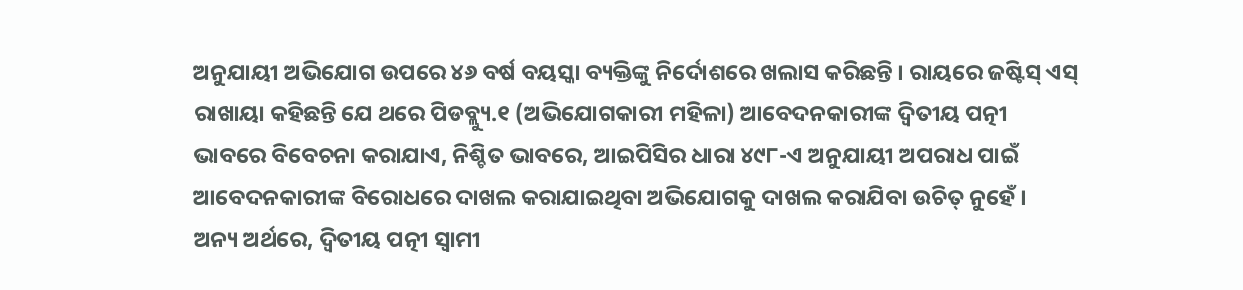ଅନୁଯାୟୀ ଅଭିଯୋଗ ଉପରେ ୪୬ ବର୍ଷ ବୟସ୍କା ବ୍ୟକ୍ତିଙ୍କୁ ନିର୍ଦୋଶରେ ଖଲାସ କରିଛନ୍ତି । ରାୟରେ ଜଷ୍ଟିସ୍ ଏସ୍ ରାଖାୟା କହିଛନ୍ତି ଯେ ଥରେ ପିଡବ୍ଲ୍ୟୁ.୧ (ଅଭିଯୋଗକାରୀ ମହିଳା) ଆବେଦନକାରୀଙ୍କ ଦ୍ୱିତୀୟ ପତ୍ନୀ ଭାବରେ ବିବେଚନା କରାଯାଏ, ନିଶ୍ଚିତ ଭାବରେ, ଆଇପିସିର ଧାରା ୪୯୮-ଏ ଅନୁଯାୟୀ ଅପରାଧ ପାଇଁ ଆବେଦନକାରୀଙ୍କ ବିରୋଧରେ ଦାଖଲ କରାଯାଇଥିବା ଅଭିଯୋଗକୁ ଦାଖଲ କରାଯିବା ଉଚିତ୍ ନୁହେଁ ।
ଅନ୍ୟ ଅର୍ଥରେ, ଦ୍ୱିତୀୟ ପତ୍ନୀ ସ୍ୱାମୀ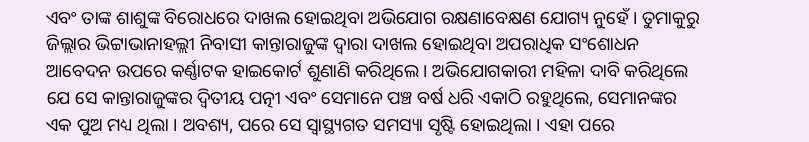ଏବଂ ତାଙ୍କ ଶାଶୁଙ୍କ ବିରୋଧରେ ଦାଖଲ ହୋଇଥିବା ଅଭିଯୋଗ ରକ୍ଷଣାବେକ୍ଷଣ ଯୋଗ୍ୟ ନୁହେଁ । ତୁମାକୁରୁ ଜିଲ୍ଲାର ଭିଟ୍ଟାଭାନାହଲ୍ଲୀ ନିବାସୀ କାନ୍ତାରାଜୁଙ୍କ ଦ୍ୱାରା ଦାଖଲ ହୋଇଥିବା ଅପରାଧିକ ସଂଶୋଧନ ଆବେଦନ ଉପରେ କର୍ଣ୍ଣାଟକ ହାଇକୋର୍ଟ ଶୁଣାଣି କରିଥିଲେ । ଅଭିଯୋଗକାରୀ ମହିଳା ଦାବି କରିଥିଲେ ଯେ ସେ କାନ୍ତାରାଜୁଙ୍କର ଦ୍ୱିତୀୟ ପତ୍ନୀ ଏବଂ ସେମାନେ ପଞ୍ଚ ବର୍ଷ ଧରି ଏକାଠି ରହୁଥିଲେ, ସେମାନଙ୍କର ଏକ ପୁଅ ମଧ୍ୟ ଥିଲା । ଅବଶ୍ୟ, ପରେ ସେ ସ୍ୱାସ୍ଥ୍ୟଗତ ସମସ୍ୟା ସୃଷ୍ଟି ହୋଇଥିଲା । ଏହା ପରେ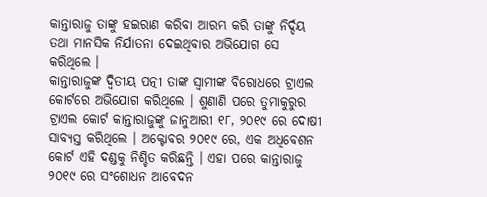କାନ୍ତାରାଜୁ ତାଙ୍କୁ ହଇରାଣ କରିବା ଆରମ୍ଭ କରି ତାଙ୍କୁ ନିର୍ଦ୍ଦୟ ତଥା ମାନସିକ ନିର୍ଯାତନା ଦେଇଥିବାର ଅଭିଯୋଗ ସେ କରିଥିଲେ ।
କାନ୍ତାରାଜୁଙ୍କ ଦ୍ୱିତୀୟ ପତ୍ନୀ ତାଙ୍କ ସ୍ୱାମୀଙ୍କ ବିରୋଧରେ ଟ୍ରାଏଲ କୋର୍ଟରେ ଅଭିଯୋଗ କରିଥିଲେ । ଶୁଣାଣି ପରେ ତୁମାକୁରୁର ଟ୍ରାଏଲ କୋର୍ଟ କାନ୍ତାରାଜୁଙ୍କୁ ଜାନୁଆରୀ ୧୮, ୨୦୧୯ ରେ ଦୋଷୀ ସାବ୍ୟସ୍ତ କରିଥିଲେ । ଅକ୍ଟୋବର ୨୦୧୯ ରେ, ଏକ ଅଧିବେଶନ କୋର୍ଟ ଏହି ଦଣ୍ଡକୁ ନିଶ୍ଚିତ କରିଛନ୍ତି । ଏହା ପରେ କାନ୍ତାରାଜୁ ୨୦୧୯ ରେ ସଂଶୋଧନ ଆବେଦନ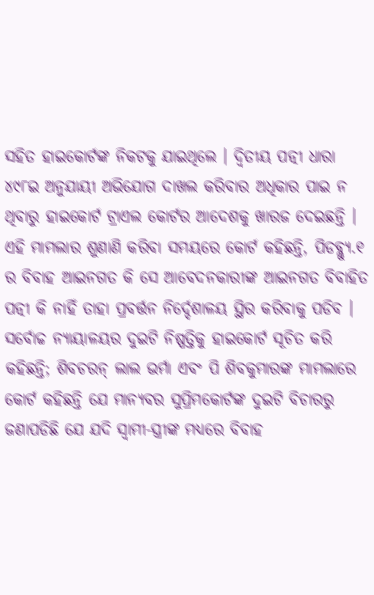ସହିତ ହାଇକୋର୍ଟଙ୍କ ନିକଟକୁ ଯାଇଥିଲେ । ଦ୍ୱିତୀୟ ପତ୍ନୀ ଧାରା ୪୯୮ଇ ଅନୁଯାୟୀ ଅଭିଯୋଗ ଦାଖଲ କରିବାର ଅଧିକାର ପାଇ ନ ଥିବାରୁ ହାଇକୋର୍ଟ ଟ୍ରାଏଲ କୋର୍ଟର ଆଦେଶକୁ ଖାରଜ ଦେଇଛନ୍ତି ।
ଏହି ମାମଲାର ଶୁଣାଣି କରିବା ସମୟରେ କୋର୍ଟ କହିଛନ୍ତି, ପିଡବ୍ଲ୍ୟୁ.୧ ର ବିବାହ ଆଇନଗତ କି ସେ ଆବେଦନକାରୀଙ୍କ ଆଇନଗତ ବିବାହିତ ପତ୍ନୀ କି ନାହିଁ ତାହା ପ୍ରବର୍ତ୍ତନ ନିର୍ଦ୍ଦେଶାଳୟ ସ୍ଥିର କରିବାକୁ ପଡିବ । ସର୍ବୋଚ୍ଚ ନ୍ୟାୟାଳୟର ଦୁଇଟି ନିଷ୍ପତ୍ତିକୁ ହାଇକୋର୍ଟ ସୂଚିତ କରି କହିଛନ୍ତି; ଶିବଚରନ୍ ଲାଲ ଭର୍ମା ଏବଂ ପି ଶିବକୁମାରଙ୍କ ମାମଲାରେ କୋର୍ଟ କହିଛନ୍ତି ଯେ ମାନ୍ୟବର ସୁପ୍ରିମକୋର୍ଟଙ୍କ ଦୁଇଟି ବିଚାରରୁ ଜଣାପଡିଛି ଯେ ଯଦି ସ୍ୱାମୀ-ସ୍ତ୍ରୀଙ୍କ ମଧ୍ୟରେ ବିବାହ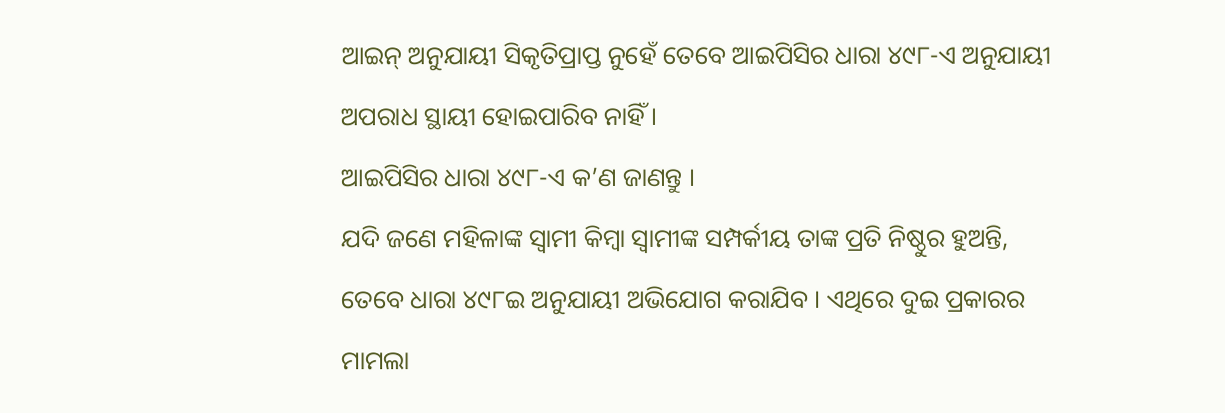ଆଇନ୍ ଅନୁଯାୟୀ ସିକୃତିପ୍ରାପ୍ତ ନୁହେଁ ତେବେ ଆଇପିସିର ଧାରା ୪୯୮-ଏ ଅନୁଯାୟୀ ଅପରାଧ ସ୍ଥାୟୀ ହୋଇପାରିବ ନାହିଁ ।
ଆଇପିସିର ଧାରା ୪୯୮-ଏ କ’ଣ ଜାଣନ୍ତୁ ।
ଯଦି ଜଣେ ମହିଳାଙ୍କ ସ୍ୱାମୀ କିମ୍ବା ସ୍ୱାମୀଙ୍କ ସମ୍ପର୍କୀୟ ତାଙ୍କ ପ୍ରତି ନିଷ୍ଠୁର ହୁଅନ୍ତି, ତେବେ ଧାରା ୪୯୮ଇ ଅନୁଯାୟୀ ଅଭିଯୋଗ କରାଯିବ । ଏଥିରେ ଦୁଇ ପ୍ରକାରର ମାମଲା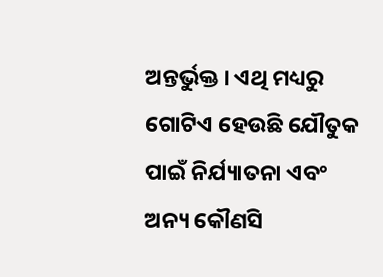ଅନ୍ତର୍ଭୁକ୍ତ । ଏଥି ମଧ୍ୟରୁ ଗୋଟିଏ ହେଉଛି ଯୌତୁକ ପାଇଁ ନିର୍ଯ୍ୟାତନା ଏବଂ ଅନ୍ୟ କୌଣସି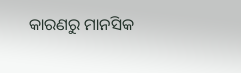କାରଣରୁ ମାନସିକ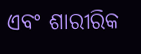ଏବଂ ଶାରୀରିକ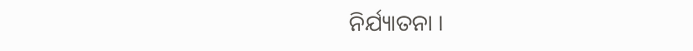ନିର୍ଯ୍ୟାତନା ।